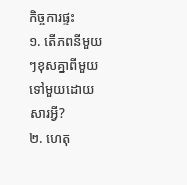កិច្ចការផ្ទះ
១. តើភពនីមួយៗខុសគ្នាពីមួយទៅមួយដោយសារអ្វី?
២. ហេតុ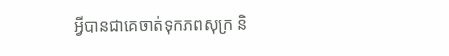អ្វីបានជាគេចាត់ទុកភពសុក្រ និ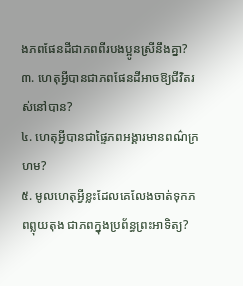ងភពផែនដីជាភពពីរបងប្អូនស្រីនឹងគ្នា?
៣. ហេតុអ្វីបានជាភពផែនដីអាចឱ្យជីវិតរស់នៅបាន?
៤. ហេតុអ្វីបានជាផ្ទៃភពអង្គារមានពណ៌ក្រហម?
៥. មូលហេតុអ្វីខ្លះដែលគេលែងចាត់ទុកភពព្លុយតុង ជាភពក្នុងប្រព័ន្ធព្រះអាទិត្យ?